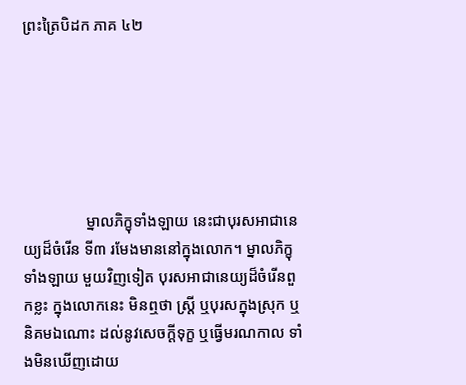ព្រះត្រៃបិដក ភាគ ៤២






                ម្នាលភិក្ខុទាំងឡាយ នេះជាបុរសអាជានេយ្យដ៏ចំរើន ទី៣ រមែងមាននៅក្នុងលោក។ ម្នាលភិក្ខុទាំងឡាយ មួយវិញទៀត បុរសអាជានេយ្យដ៏ចំរើនពួកខ្លះ ក្នុងលោកនេះ មិនឮថា ស្រ្តី ឬបុរសក្នុងស្រុក ឬនិគមឯណោះ ដល់នូវសេចក្តីទុក្ខ ឬធ្វើមរណកាល ទាំងមិនឃើញដោយ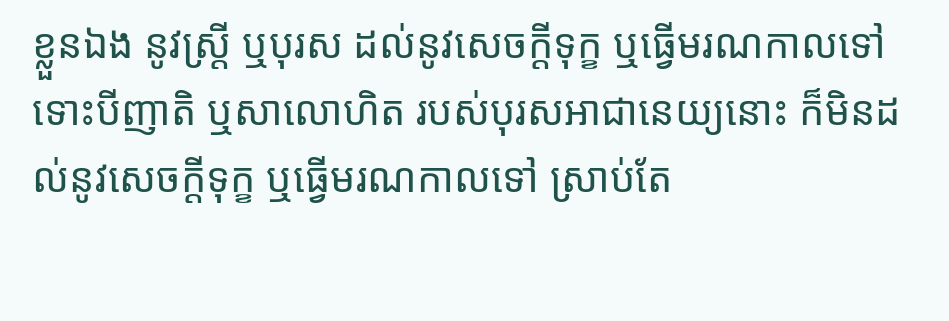ខ្លួនឯង នូវស្រ្តី ឬបុរស ដល់នូវសេចក្តីទុក្ខ ឬធ្វើមរណកាលទៅ ទោះបីញាតិ ឬសាលោហិត របស់បុរសអាជានេយ្យនោះ ក៏មិនដល់នូវសេចក្តីទុក្ខ ឬធ្វើមរណកាលទៅ ស្រាប់តែ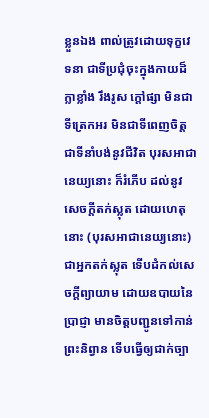ខ្លួនឯង ពាល់ត្រូវដោយទុក្ខវេទនា ជាទីប្រជុំចុះក្នុងកាយដ៏ក្លាខ្លាំង រឹងរូស ក្តៅផ្សា មិនជាទីត្រេកអរ មិនជាទីពេញចិត្ត ជាទីនាំបង់នូវជីវិត បុរសអាជានេយ្យនោះ ក៏រំភើប ដល់នូវសេចក្តីតក់ស្លុត ដោយហេតុនោះ (បុរសអាជានេយ្យនោះ) ជាអ្នកតក់ស្លុត ទើបដំកល់សេចក្តីព្យាយាម ដោយឧបាយនៃប្រាជ្ញា មានចិត្តបញ្ជូនទៅកាន់ព្រះនិព្វាន ទើបធ្វើឲ្យជាក់ច្បា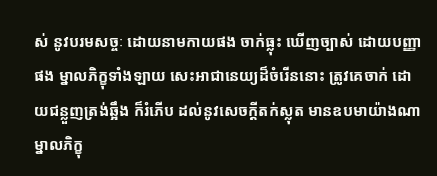ស់ នូវបរមសច្ចៈ ដោយនាមកាយផង ចាក់ធ្លុះ ឃើញច្បាស់ ដោយបញ្ញាផង ម្នាលភិក្ខុទាំងឡាយ សេះអាជានេយ្យដ៏ចំរើននោះ ត្រូវគេចាក់ ដោយជន្លួញត្រង់ឆ្អឹង ក៏រំភើប ដល់នូវសេចក្តីតក់ស្លុត មានឧបមាយ៉ាងណា ម្នាលភិក្ខុ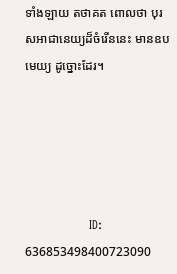ទាំងឡាយ តថាគត ពោលថា បុរសអាជានេយ្យដ៏ចំរើននេះ មានឧបមេយ្យ ដូច្នោះដែរ។





                ID: 636853498400723090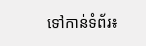ទៅកាន់ទំព័រ៖